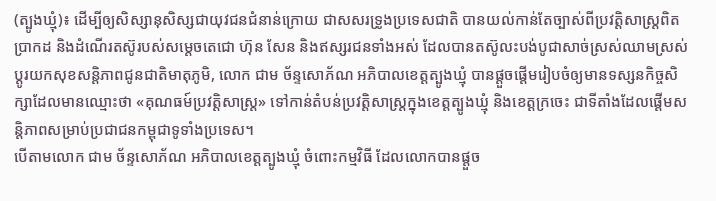(ត្បូងឃ្មុំ)៖ ដើម្បីឲ្យសិស្សានុសិស្សជាយុវជនជំនាន់ក្រោយ ជាសសរទ្រូងប្រទេសជាតិ បានយល់កាន់តែច្បាស់ពីប្រវត្តិសាស្ត្រពិតប្រាកដ និងដំណើរតស៊ូរបស់សម្តេចតេជោ ហ៊ុន សែន និងឥស្សរជនទាំងអស់ ដែលបានតស៊ូលះបង់បូជាសាច់ស្រស់ឈាមស្រស់ ប្តូរយកសុខសន្តិភាពជូនជាតិមាតុភូមិ, លោក ជាម ច័ន្ទសោភ័ណ អភិបាលខេត្តត្បូងឃ្មុំ បានផ្តួចផ្តើមរៀបចំឲ្យមានទស្សនកិច្ចសិក្សាដែលមានឈ្មោះថា «គុណធម៍ប្រវត្តិសាស្ត្រ» ទៅកាន់តំបន់ប្រវត្តិសាស្ត្រក្នុងខេត្តត្បូងឃ្មុំ និងខេត្តក្រចេះ ជាទីតាំងដែលផ្តើមសន្តិភាពសម្រាប់ប្រជាជនកម្ពុជាទូទាំងប្រទេស។
បើតាមលោក ជាម ច័ន្ទសោភ័ណ អភិបាលខេត្តត្បូងឃ្មុំ ចំពោះកម្មវិធី ដែលលោកបានផ្តួច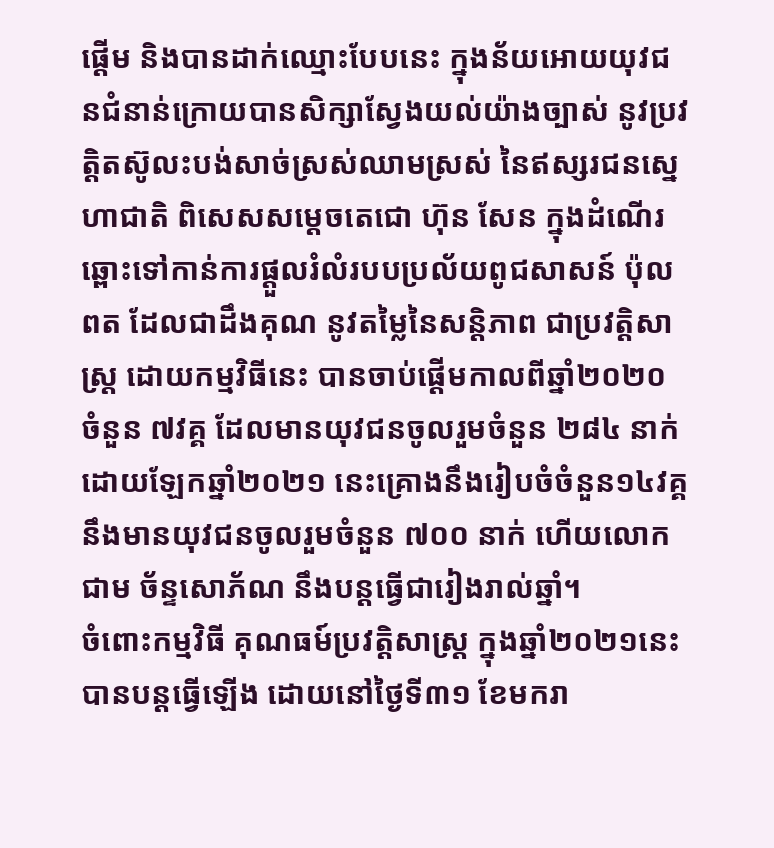ផ្តើម និងបានដាក់ឈ្មោះបែបនេះ ក្នុងន័យអោយយុវជនជំនាន់ក្រោយបានសិក្សាស្វែងយល់យ៉ាងច្បាស់ នូវប្រវត្តិតស៊ូលះបង់សាច់ស្រស់ឈាមស្រស់ នៃឥស្សរជនស្នេហាជាតិ ពិសេសសម្តេចតេជោ ហ៊ុន សែន ក្នុងដំណើរឆ្ពោះទៅកាន់ការផ្តួលរំលំរបបប្រល័យពូជសាសន៍ ប៉ុល ពត ដែលជាដឹងគុណ នូវតម្លៃនៃសន្តិភាព ជាប្រវត្តិសាស្ត្រ ដោយកម្មវិធីនេះ បានចាប់ផ្តើមកាលពីឆ្នាំ២០២០ ចំនួន ៧វគ្គ ដែលមានយុវជនចូលរួមចំនួន ២៨៤ នាក់ ដោយឡែកឆ្នាំ២០២១ នេះគ្រោងនឹងរៀបចំចំនួន១៤វគ្គ នឹងមានយុវជនចូលរួមចំនួន ៧០០ នាក់ ហើយលោក ជាម ច័ន្ទសោភ័ណ នឹងបន្តធ្វើជារៀងរាល់ឆ្នាំ។
ចំពោះកម្មវិធី គុណធម៍ប្រវត្តិសាស្ត្រ ក្នុងឆ្នាំ២០២១នេះ បានបន្តធ្វើឡើង ដោយនៅថ្ងៃទី៣១ ខែមករា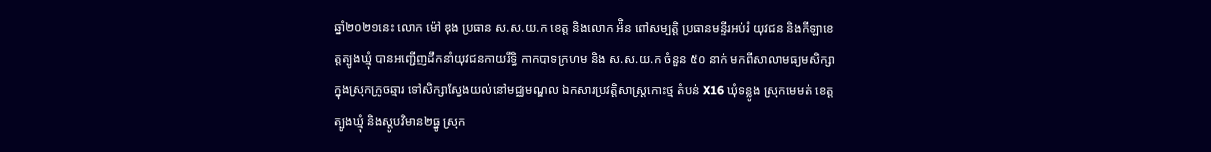ឆ្នាំ២០២១នេះ លោក ម៉ៅ ឌុង ប្រធាន ស.ស.យ.ក ខេត្ត និងលោក អ៉ិន ពៅសម្បត្តិ ប្រធានមន្ទីរអប់រំ យុវជន និងកីឡាខេត្តត្បូងឃ្មុំ បានអញ្ជើញដឹកនាំយុវជនកាយរឹទ្ធិ កាកបាទក្រហម និង ស.ស.យ.ក ចំនួន ៥០ នាក់ មកពីសាលាមធ្យមសិក្សាក្នុងស្រុកក្រូចឆ្មារ ទៅសិក្សាស្វែងយល់នៅមជ្ឈមណ្ឌល ឯកសារប្រវត្តិសាស្ត្រកោះថ្ម តំបន់ X16 ឃុំទន្លូង ស្រុកមេមត់ ខេត្តត្បូងឃ្មុំ និងស្តូបវិមាន២ធ្នូ ស្រុក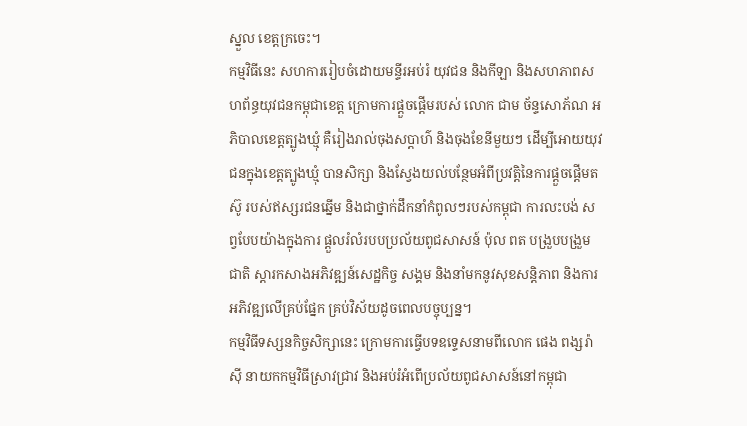ស្នួល ខេត្តក្រចេះ។
កម្មវិធីនេះ សហការរៀបចំដោយមន្ទីរអប់រំ យុវជន និងកីឡា និងសហភាពសហព័ន្ធយុវជនកម្ពុជាខេត្ត ក្រោមការផ្តួចផ្តើមរបស់ លោក ជាម ច័ន្ទសោភ័ណ អភិបាលខេត្តត្បូងឃ្មុំ គឺរៀងរាល់ចុងសប្តាហ៌ និងចុងខែនីមួយៗ ដើម្បីអោយយុវជនក្នុងខេត្តត្បូងឃ្មុំ បានសិក្សា និងស្វែងយល់បន្ថែមអំពីប្រវត្តិនៃការផ្តួចផ្តើមតស៊ូ របស់ឥស្សរជនឆ្នើម និងជាថ្នាក់ដឹកនាំកំពូលៗរបស់កម្ពុជា ការលះបង់ សព្វបែបយ៉ាងក្នុងការ ផ្តួលរំលំរបបប្រល័យពូជសាសន៍ ប៉ុល ពត បង្រួបបង្រួមជាតិ ស្តារកសាងអភិវឌ្ឍន៍សេដ្ឋកិច្ច សង្គម និងនាំមកនូវសុខសន្តិភាព និងការអភិវឌ្ឍលើគ្រប់ផ្នែក គ្រប់វិស័យដូចពេលបច្ចុប្បន្ន។
កម្មវិធីទស្សនកិច្ចសិក្សានេះ ក្រោមការធ្វើបទឧទ្ទេសនាមពីលោក ផេង ពង្សរ៉ាស៊ី នាយកកម្មវិធីស្រាវជ្រាវ និងអប់រំអំពើប្រល័យពូជសាសន៍នៅកម្ពុជា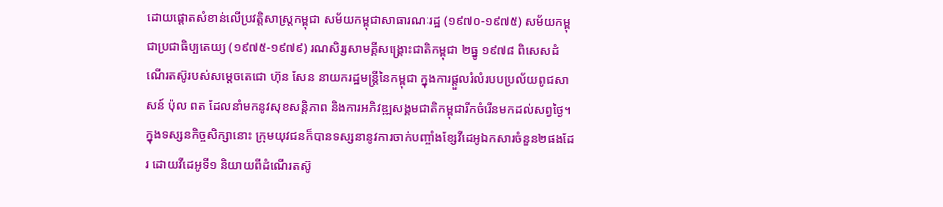ដោយផ្តោតសំខាន់លើប្រវត្តិសាស្ត្រកម្ពុជា សម័យកម្ពុជាសាធារណៈរដ្ឋ (១៩៧០-១៩៧៥) សម័យកម្ពុជាប្រជាធិប្បតេយ្យ (១៩៧៥-១៩៧៩) រណសិរ្សសាមគ្គីសង្គ្រោះជាតិកម្ពុជា ២ធ្នូ ១៩៧៨ ពិសេសដំណើរតស៊ូរបស់សម្តេចតេជោ ហ៊ុន សែន នាយករដ្ឋមន្ត្រីនៃកម្ពុជា ក្នុងការផ្តួលរំលំរបបប្រល័យពូជសាសន៍ ប៉ុល ពត ដែលនាំមកនូវសុខសន្តិភាព និងការអភិវឌ្ឍសង្គមជាតិកម្ពុជារីកចំរើនមកដល់សព្វថ្ងៃ។
ក្នុងទស្សនកិច្ចសិក្សានោះ ក្រុមយុវជនក៏បានទស្សនានូវការចាក់បញ្ចាំងខ្សែវីដេអូឯកសារចំនួន២ផងដែរ ដោយវីដេអូទី១ និយាយពីដំណើរតស៊ូ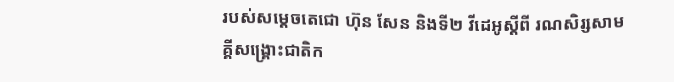របស់សម្តេចតេជោ ហ៊ុន សែន និងទី២ វីដេអូស្តីពី រណសិរ្សសាមគ្គីសង្គ្រោះជាតិក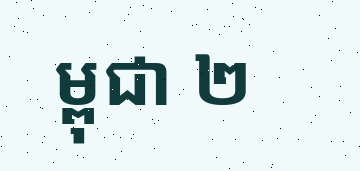ម្ពុជា ២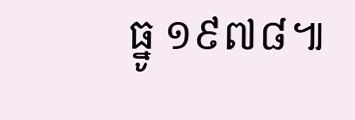ធ្នូ ១៩៧៨៕